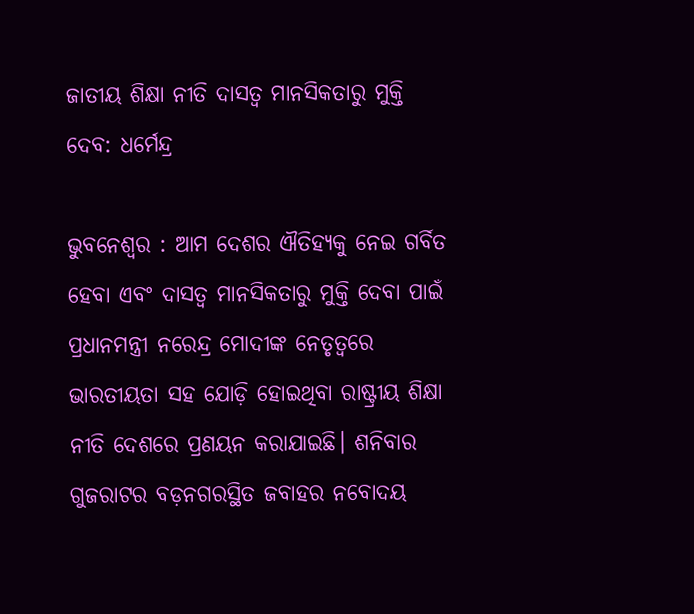ଜାତୀୟ ଶିକ୍ଷା ନୀତି ଦାସତ୍ୱ ମାନସିକତାରୁ ମୁକ୍ତି ଦେବ: ଧର୍ମେନ୍ଦ୍ର

ଭୁବନେଶ୍ବର : ଆମ ଦେଶର ଐତିହ୍ୟକୁ ନେଇ ଗର୍ବିତ ହେବା ଏବଂ ଦାସତ୍ୱ ମାନସିକତାରୁ ମୁକ୍ତି ଦେବା ପାଇଁ ପ୍ରଧାନମନ୍ତ୍ରୀ ନରେନ୍ଦ୍ର ମୋଦୀଙ୍କ ନେତୃତ୍ୱରେ ଭାରତୀୟତା ସହ ଯୋଡ଼ି ହୋଇଥିବା ରାଷ୍ଟ୍ରୀୟ ଶିକ୍ଷା ନୀତି ଦେଶରେ ପ୍ରଣୟନ କରାଯାଇଛି। ଶନିବାର ଗୁଜରାଟର ବଡ଼ନଗରସ୍ଥିତ ଜବାହର ନବୋଦୟ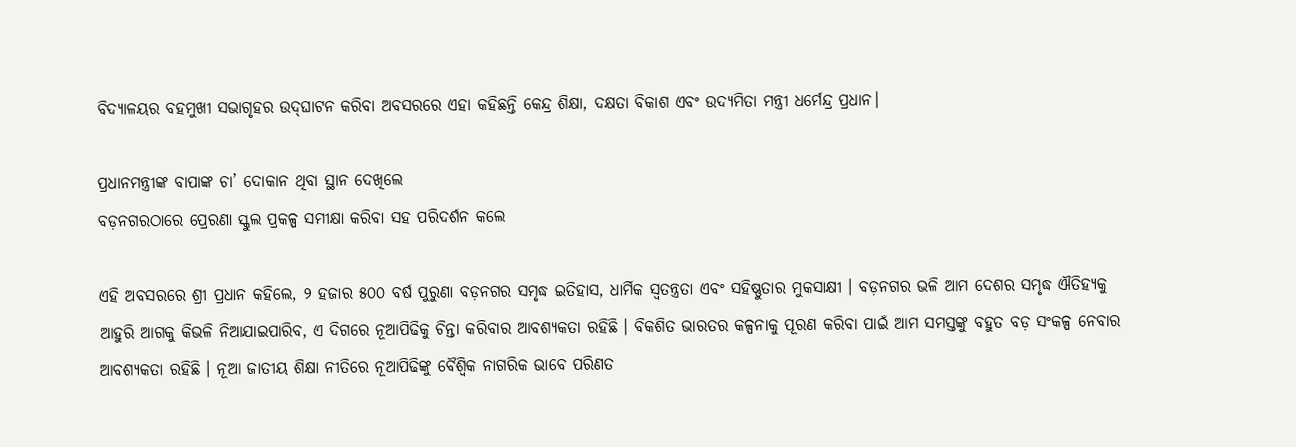ବିଦ୍ୟାଳୟର ବହମୁଖୀ ସଭାଗୃହର ଉଦ୍‌ଘାଟନ କରିବା ଅବସରରେ ଏହା କହିଛନ୍ତି କେନ୍ଦ୍ର ଶିକ୍ଷା, ଦକ୍ଷତା ବିକାଶ ଏବଂ ଉଦ୍ୟମିତା ମନ୍ତ୍ରୀ ଧର୍ମେନ୍ଦ୍ର ପ୍ରଧାନ।

ପ୍ରଧାନମନ୍ତ୍ରୀଙ୍କ ବାପାଙ୍କ ଚା’ ଦୋକାନ ଥିବା ସ୍ଥାନ ଦେଖିଲେ
ବଡ଼ନଗରଠାରେ ପ୍ରେରଣା ସ୍କୁଲ ପ୍ରକଳ୍ପ ସମୀକ୍ଷା କରିବା ସହ ପରିଦର୍ଶନ କଲେ

ଏହି ଅବସରରେ ଶ୍ରୀ ପ୍ରଧାନ କହିଲେ, ୨ ହଜାର ୫୦୦ ବର୍ଷ ପୁରୁଣା ବଡ଼ନଗର ସମୃଦ୍ଧ ଇତିହାସ, ଧାର୍ମିକ ସ୍ୱତନ୍ତ୍ରତା ଏବଂ ସହିଷ୍ଣୁତାର ମୁକସାକ୍ଷୀ । ବଡ଼ନଗର ଭଳି ଆମ ଦେଶର ସମୃଦ୍ଧ ଐତିହ୍ୟକୁ ଆହୁରି ଆଗକୁ କିଭଳି ନିଆଯାଇପାରିବ, ଏ ଦିଗରେ ନୂଆପିଢିକୁ ଚିନ୍ତା କରିବାର ଆବଶ୍ୟକତା ରହିଛି । ବିକଶିତ ଭାରତର କଳ୍ପନାକୁ ପୂରଣ କରିବା ପାଇଁ ଆମ ସମସ୍ତଙ୍କୁ ବହୁତ ବଡ଼ ସଂକଳ୍ପ ନେବାର ଆବଶ୍ୟକତା ରହିଛି । ନୂଆ ଜାତୀୟ ଶିକ୍ଷା ନୀତିରେ ନୂଆପିଢିଙ୍କୁ ବୈଶ୍ୱିକ ନାଗରିକ ଭାବେ ପରିଣତ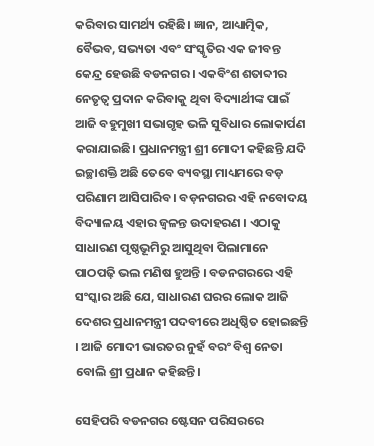କରିବାର ସାମର୍ଥ୍ୟ ରହିଛି। ଜ୍ଞାନ, ଆଧ୍ୟାତ୍ମିକ, ବୈଭବ, ସଭ୍ୟତା ଏବଂ ସଂସ୍କୃତିର ଏକ ଜୀବନ୍ତ କେନ୍ଦ୍ର ହେଉଛି ବଡନଗର । ଏକବିଂଶ ଶତାବ୍ଦୀର ନେତୃତ୍ୱ ପ୍ରଦାନ କରିବାକୁ ଥିବା ବିଦ୍ୟାର୍ଥୀଙ୍କ ପାଇଁ ଆଜି ବହୁମୁଖୀ ସଭାଗୃହ ଭଳି ସୁବିଧାର ଲୋକାର୍ପଣ କରାଯାଇଛି। ପ୍ରଧାନମନ୍ତ୍ରୀ ଶ୍ରୀ ମୋଦୀ କହିଛନ୍ତି ଯଦି ଇଚ୍ଛାଶକ୍ତି ଅଛି ତେବେ ବ୍ୟବସ୍ଥା ମାଧ୍ୟମରେ ବଡ଼ ପରିଣାମ ଆସିପାରିବ। ବଡ଼ନଗରର ଏହି ନବୋଦୟ ବିଦ୍ୟାଳୟ ଏହାର ଜ୍ୱଳନ୍ତ ଉଦାହରଣ । ଏଠାକୁ ସାଧାରଣ ପୃଷ୍ଠଭୂମିରୁ ଆସୁଥିବା ପିଲାମାନେ ପାଠପଢ଼ି ଭଲ ମଣିଷ ହୁଅନ୍ତି । ବଡନଗରରେ ଏହି ସଂସ୍କାର ଅଛି ଯେ, ସାଧାରଣ ଘରର ଲୋକ ଆଜି ଦେଶର ପ୍ରଧାନମନ୍ତ୍ରୀ ପଦବୀରେ ଅଧିଷ୍ଠିତ ହୋଇଛନ୍ତି । ଆଜି ମୋଦୀ ଭାରତର ନୁହଁ ବରଂ ବିଶ୍ୱ ନେତା ବୋଲି ଶ୍ରୀ ପ୍ରଧାନ କହିଛନ୍ତି।

ସେହିପରି ବଡନଗର ଷ୍ଟେସନ ପରିସରରେ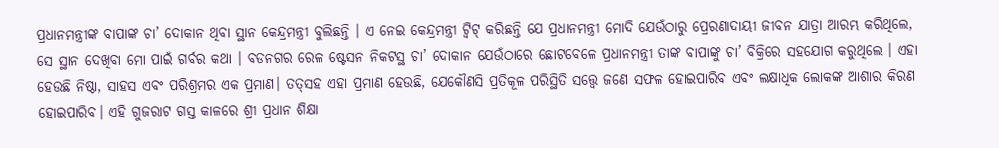ପ୍ରଧାନମନ୍ତ୍ରୀଙ୍କ ବାପାଙ୍କ ଚା’ ଦୋକାନ ଥିବା ସ୍ଥାନ କେନ୍ଦ୍ରମନ୍ତ୍ରୀ ବୁଲିଛନ୍ତି । ଏ ନେଇ କେନ୍ଦ୍ରମନ୍ତ୍ରୀ ଟ୍ୱିଟ୍ କରିଛନ୍ତି ଯେ ପ୍ରଧାନମନ୍ତ୍ରୀ ମୋଦି ଯେଉଁଠାରୁ ପ୍ରେରଣାଦାୟୀ ଜୀବନ ଯାତ୍ରା ଆରମ୍ଭ କରିଥିଲେ, ସେ ସ୍ଥାନ ଦେଖିବା ମୋ ପାଇଁ ଗର୍ବର କଥା । ବଡନଗର ରେଳ ଷ୍ଟେସନ ନିକଟସ୍ଥ ଚା’ ଦୋକାନ ଯେଉଁଠାରେ ଛୋଟବେଳେ ପ୍ରଧାନମନ୍ତ୍ରୀ ତାଙ୍କ ବାପାଙ୍କୁ ଚା’ ବିକ୍ରିରେ ସହଯୋଗ କରୁଥିଲେ । ଏହା ହେଉଛି ନିଷ୍ଠା, ସାହସ ଏବଂ ପରିଶ୍ରମର ଏକ ପ୍ରମାଣ। ତତ୍‌ସହ ଏହା ପ୍ରମାଣ ହେଉଛି, ଯେକୌଣସି ପ୍ରତିକୂଳ ପରିସ୍ଥିତି ସତ୍ତ୍ୱେ ଜଣେ ସଫଳ ହୋଇପାରିବ ଏବଂ ଲକ୍ଷାଧିକ ଲୋକଙ୍କ ଆଶାର କିରଣ ହୋଇପାରିବ। ଏହି ଗୁଜରାଟ ଗସ୍ତ କାଳରେ ଶ୍ରୀ ପ୍ରଧାନ ଶିକ୍ଷା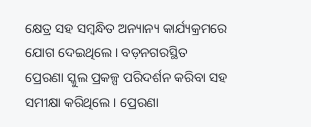କ୍ଷେତ୍ର ସହ ସମ୍ବନ୍ଧିତ ଅନ୍ୟାନ୍ୟ କାର୍ଯ୍ୟକ୍ରମରେ ଯୋଗ ଦେଇଥିଲେ। ବଡ଼ନଗରସ୍ଥିତ ପ୍ରେରଣା ସ୍କୁଲ ପ୍ରକଳ୍ପ ପରିଦର୍ଶନ କରିବା ସହ ସମୀକ୍ଷା କରିଥିଲେ । ପ୍ରେରଣା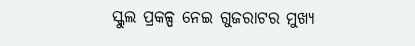ସ୍କୁଲ ପ୍ରକଳ୍ପ ନେଇ ଗୁଜରାଟର ମୁଖ୍ୟ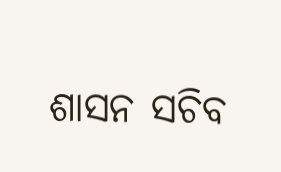ଶାସନ ସଚିବ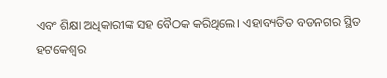ଏବଂ ଶିକ୍ଷା ଅଧିକାରୀଙ୍କ ସହ ବୈଠକ କରିଥିଲେ। ଏହାବ୍ୟତିତ ବଡନଗର ସ୍ଥିତ ହଟକେଶ୍ୱର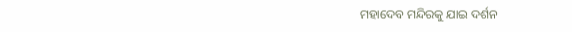ମହାଦେବ ମନ୍ଦିରକୁ ଯାଇ ଦର୍ଶନ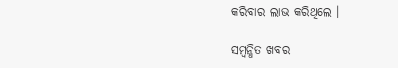କରିବାର ଲାଭ କରିଥିଲେ ।

ସମ୍ବନ୍ଧିତ ଖବର